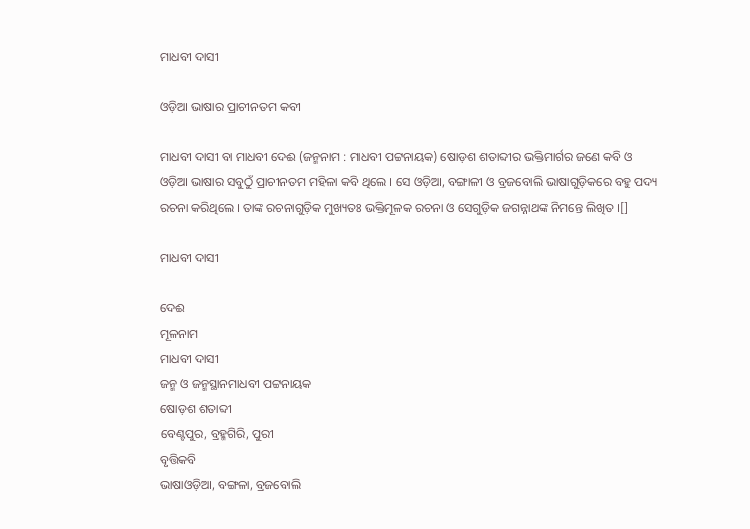ମାଧବୀ ଦାସୀ

ଓଡ଼ିଆ ଭାଷାର ପ୍ରାଚୀନତମ କବୀ

ମାଧବୀ ଦାସୀ ବା ମାଧବୀ ଦେଈ (ଜନ୍ମନାମ : ମାଧବୀ ପଟ୍ଟନାୟକ) ଷୋଡ଼ଶ ଶତାବ୍ଦୀର ଭକ୍ତିମାର୍ଗର ଜଣେ କବି ଓ ଓଡ଼ିଆ ଭାଷାର ସବୁଠୁଁ ପ୍ରାଚୀନତମ ମହିଳା କବି ଥିଲେ । ସେ ଓଡ଼ିଆ, ବଙ୍ଗାଳୀ ଓ ବ୍ରଜବୋଲି ଭାଷାଗୁଡ଼ିକରେ ବହୁ ପଦ୍ୟ ରଚନା କରିଥିଲେ । ତାଙ୍କ ରଚନାଗୁଡ଼ିକ ମୁଖ୍ୟତଃ ଭକ୍ତିମୂଳକ ରଚନା ଓ ସେଗୁଡ଼ିକ ଜଗନ୍ନାଥଙ୍କ ନିମନ୍ତେ ଲିଖିତ ।[]

ମାଧବୀ ଦାସୀ

ଦେଈ
ମୂଳନାମ
ମାଧବୀ ଦାସୀ
ଜନ୍ମ ଓ ଜନ୍ମସ୍ଥାନମାଧବୀ ପଟ୍ଟନାୟକ
ଷୋଡ଼ଶ ଶତାବ୍ଦୀ
ବେଣ୍ଟପୁର, ବ୍ରହ୍ମଗିରି, ପୁରୀ
ବୃତ୍ତିକବି
ଭାଷାଓଡ଼ିଆ, ବଙ୍ଗଳା, ବ୍ରଜବୋଲି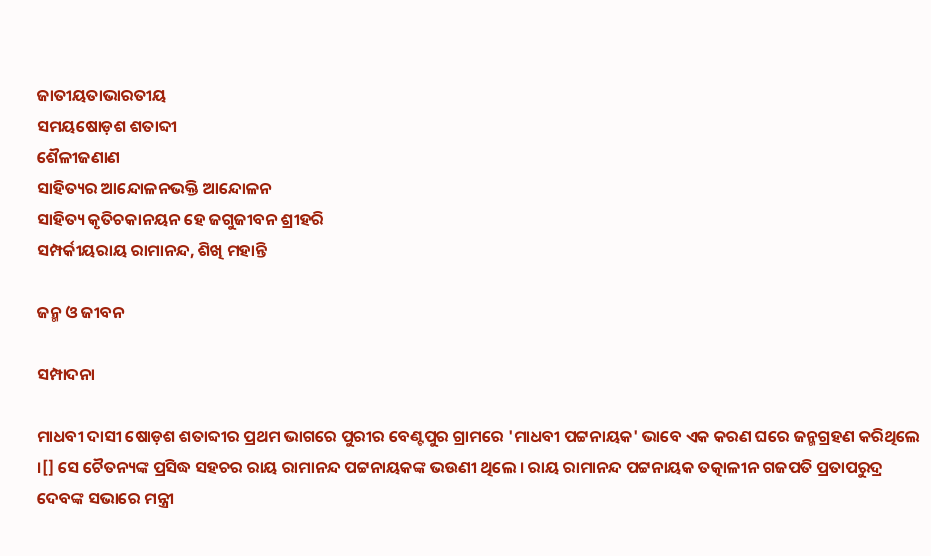ଜାତୀୟତାଭାରତୀୟ
ସମୟଷୋଡ଼ଶ ଶତାବ୍ଦୀ
ଶୈଳୀଜଣାଣ
ସାହିତ୍ୟର ଆନ୍ଦୋଳନଭକ୍ତି ଆନ୍ଦୋଳନ
ସାହିତ୍ୟ କୃତିଚକାନୟନ ହେ ଜଗୁଜୀବନ ଶ୍ରୀହରି
ସମ୍ପର୍କୀୟରାୟ ରାମାନନ୍ଦ, ଶିଖି ମହାନ୍ତି

ଜନ୍ମ ଓ ଜୀବନ

ସମ୍ପାଦନା

ମାଧବୀ ଦାସୀ ଷୋଡ଼ଶ ଶତାବ୍ଦୀର ପ୍ରଥମ ଭାଗରେ ପୁରୀର ବେଣ୍ଟପୁର ଗ୍ରାମରେ 'ମାଧବୀ ପଟ୍ଟନାୟକ' ଭାବେ ଏକ କରଣ ଘରେ ଜନ୍ମଗ୍ରହଣ କରିଥିଲେ ।[] ସେ ଚୈତନ୍ୟଙ୍କ ପ୍ରସିଦ୍ଧ ସହଚର ରାୟ ରାମାନନ୍ଦ ପଟ୍ଟନାୟକଙ୍କ ଭଉଣୀ ଥିଲେ । ରାୟ ରାମାନନ୍ଦ ପଟ୍ଟନାୟକ ତତ୍କାଳୀନ ଗଜପତି ପ୍ରତାପରୁଦ୍ର ଦେବଙ୍କ ସଭାରେ ମନ୍ତ୍ରୀ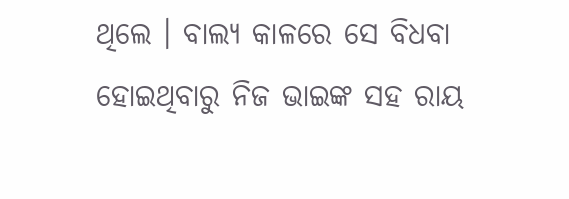ଥିଲେ । ବାଲ୍ୟ କାଳରେ ସେ ବିଧବା ହୋଇଥିବାରୁ ନିଜ ଭାଇଙ୍କ ସହ ରାୟ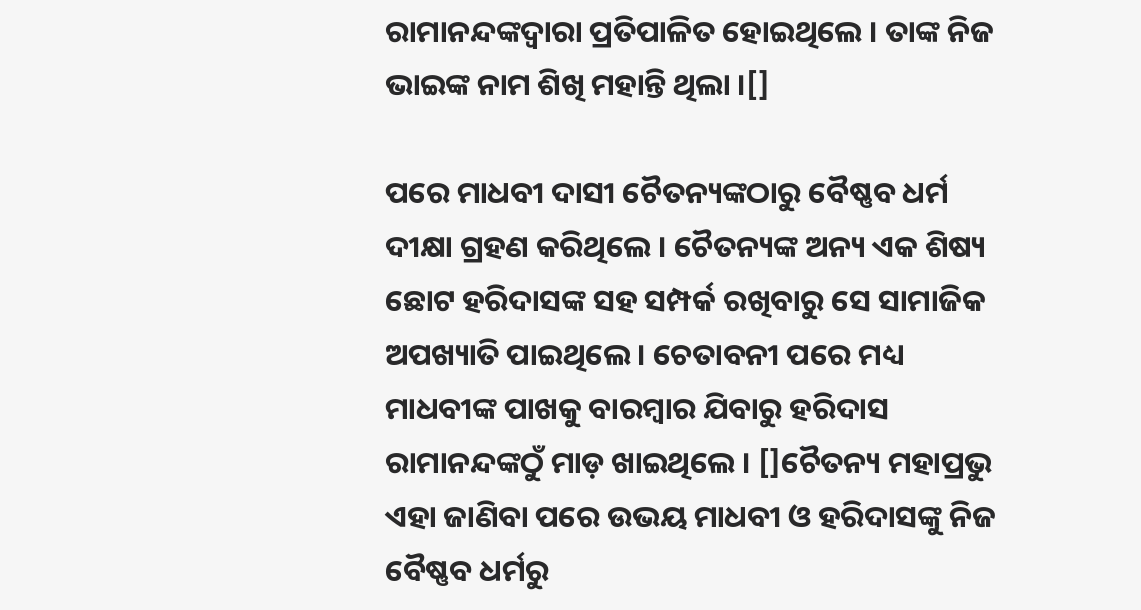ରାମାନନ୍ଦଙ୍କଦ୍ୱାରା ପ୍ରତିପାଳିତ ହୋଇଥିଲେ । ତାଙ୍କ ନିଜ ଭାଇଙ୍କ ନାମ ଶିଖି ମହାନ୍ତି ଥିଲା ।[]

ପରେ ମାଧବୀ ଦାସୀ ଚୈତନ୍ୟଙ୍କଠାରୁ ବୈଷ୍ଣବ ଧର୍ମ ଦୀକ୍ଷା ଗ୍ରହଣ କରିଥିଲେ । ଚୈତନ୍ୟଙ୍କ ଅନ୍ୟ ଏକ ଶିଷ୍ୟ ଛୋଟ ହରିଦାସଙ୍କ ସହ ସମ୍ପର୍କ ରଖିବାରୁ ସେ ସାମାଜିକ ଅପଖ୍ୟାତି ପାଇଥିଲେ । ଚେତାବନୀ ପରେ ମଧ୍ୟ ମାଧବୀଙ୍କ ପାଖକୁ ବାରମ୍ବାର ଯିବାରୁ ହରିଦାସ ରାମାନନ୍ଦଙ୍କଠୁଁ ମାଡ଼ ଖାଇଥିଲେ । []ଚୈତନ୍ୟ ମହାପ୍ରଭୁ ଏହା ଜାଣିବା ପରେ ଉଭୟ ମାଧବୀ ଓ ହରିଦାସଙ୍କୁ ନିଜ ବୈଷ୍ଣବ ଧର୍ମରୁ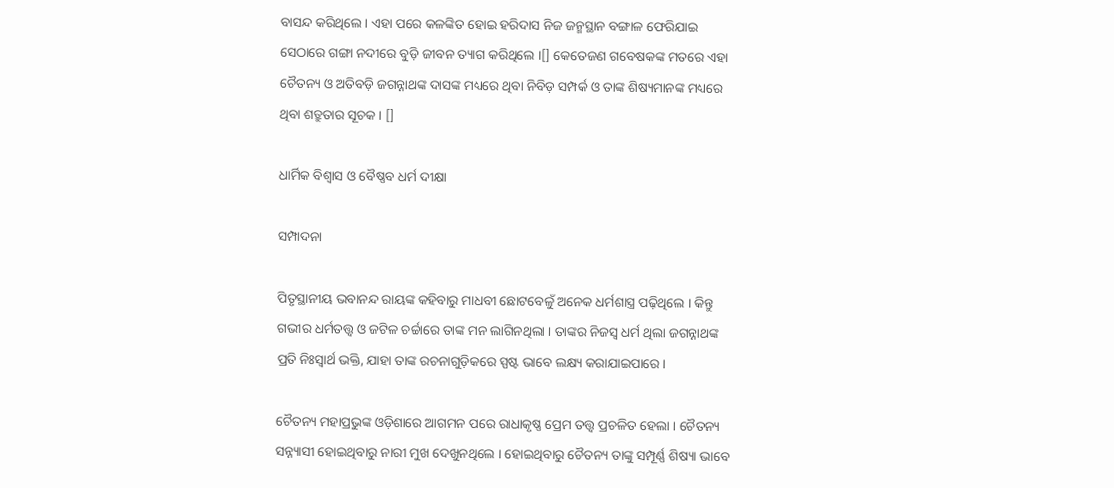ବାସନ୍ଦ କରିଥିଲେ । ଏହା ପରେ କଳଙ୍କିତ ହୋଇ ହରିଦାସ ନିଜ ଜନ୍ମସ୍ଥାନ ବଙ୍ଗାଳ ଫେରିଯାଇ ସେଠାରେ ଗଙ୍ଗା ନଦୀରେ ବୁଡ଼ି ଜୀବନ ତ୍ୟାଗ କରିଥିଲେ ।[] କେତେଜଣ ଗବେଷକଙ୍କ ମତରେ ଏହା ଚୈତନ୍ୟ ଓ ଅତିବଡ଼ି ଜଗନ୍ନାଥଙ୍କ ଦାସଙ୍କ ମଧ୍ୟରେ ଥିବା ନିବିଡ଼ ସମ୍ପର୍କ ଓ ତାଙ୍କ ଶିଷ୍ୟମାନଙ୍କ ମଧ୍ୟରେ ଥିବା ଶତ୍ରୁତାର ସୂଚକ । []

ଧାର୍ମିକ ବିଶ୍ୱାସ ଓ ବୈଷ୍ଣବ ଧର୍ମ ଦୀକ୍ଷା

ସମ୍ପାଦନା

ପିତୃସ୍ଥାନୀୟ ଭବାନନ୍ଦ ରାୟଙ୍କ କହିବାରୁ ମାଧବୀ ଛୋଟବେଳୁଁ ଅନେକ ଧର୍ମଶାସ୍ତ୍ର ପଢ଼ିଥିଲେ । କିନ୍ତୁ ଗଭୀର ଧର୍ମତତ୍ତ୍ୱ ଓ ଜଟିଳ ଚର୍ଚ୍ଚାରେ ତାଙ୍କ ମନ ଲାଗିନଥିଲା । ତାଙ୍କର ନିଜସ୍ୱ ଧର୍ମ ଥିଲା ଜଗନ୍ନାଥଙ୍କ ପ୍ରତି ନିଃସ୍ୱାର୍ଥ ଭକ୍ତି, ଯାହା ତାଙ୍କ ରଚନାଗୁଡ଼ିକରେ ସ୍ପଷ୍ଟ ଭାବେ ଲକ୍ଷ୍ୟ କରାଯାଇପାରେ ।

ଚୈତନ୍ୟ ମହାପ୍ରଭୁଙ୍କ ଓଡ଼ିଶାରେ ଆଗମନ ପରେ ରାଧାକୃଷ୍ଣ ପ୍ରେମ ତତ୍ତ୍ୱ ପ୍ରଚଳିତ ହେଲା । ଚୈତନ୍ୟ ସନ୍ନ୍ୟାସୀ ହୋଇଥିବାରୁ ନାରୀ ମୁଖ ଦେଖୁନଥିଲେ । ହୋଇଥିବାରୁ ଚୈତନ୍ୟ ତାଙ୍କୁ ସମ୍ପୂର୍ଣ୍ଣ ଶିଷ୍ୟା ଭାବେ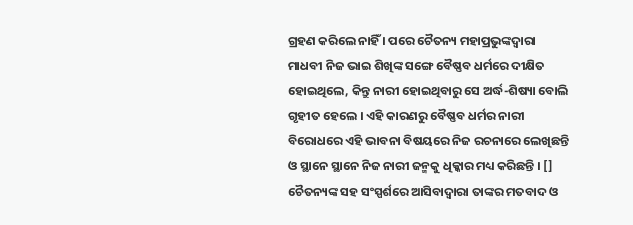ଗ୍ରହଣ କରିଲେ ନାହିଁ । ପରେ ଚୈତନ୍ୟ ମହାପ୍ରଭୁଙ୍କଦ୍ୱାରା ମାଧବୀ ନିଜ ଭାଇ ଶିଖିଙ୍କ ସଙ୍ଗେ ବୈଷ୍ଣବ ଧର୍ମରେ ଦୀକ୍ଷିତ ହୋଇଥିଲେ, କିନ୍ତୁ ନାରୀ ହୋଇଥିବାରୁ ସେ ଅର୍ଦ୍ଧ-ଶିଷ୍ୟା ବୋଲି ଗୃହୀତ ହେଲେ । ଏହି କାରଣରୁ ବୈଷ୍ଣବ ଧର୍ମର ନାରୀ ବିରୋଧରେ ଏହି ଭାବନା ବିଷୟରେ ନିଜ ରଚନାରେ ଲେଖିଛନ୍ତି ଓ ସ୍ଥାନେ ସ୍ଥାନେ ନିଜ ନାରୀ ଜନ୍ମକୁ ଧିକ୍କାର ମଧ୍ୟ କରିଛନ୍ତି । [] ଚୈତନ୍ୟଙ୍କ ସହ ସଂସ୍ପର୍ଶରେ ଆସିବାଦ୍ୱାରା ତାଙ୍କର ମତବାଦ ଓ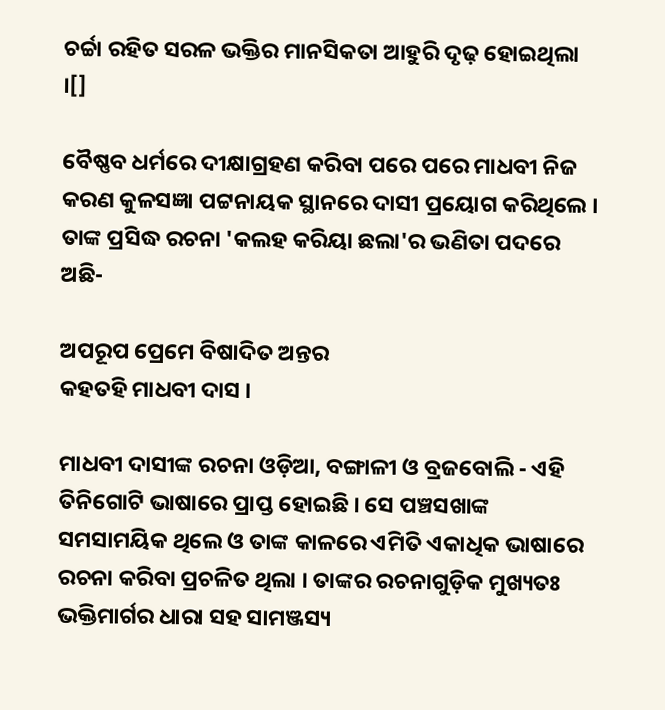ଚର୍ଚ୍ଚା ରହିତ ସରଳ ଭକ୍ତିର ମାନସିକତା ଆହୁରି ଦୃଢ଼ ହୋଇଥିଲା ।[]

ବୈଷ୍ଣବ ଧର୍ମରେ ଦୀକ୍ଷାଗ୍ରହଣ କରିବା ପରେ ପରେ ମାଧବୀ ନିଜ କରଣ କୁଳସଜ୍ଞା ପଟ୍ଟନାୟକ ସ୍ଥାନରେ ଦାସୀ ପ୍ରୟୋଗ କରିଥିଲେ । ତାଙ୍କ ପ୍ରସିଦ୍ଧ ରଚନା 'କଲହ କରିୟା ଛଲା'ର ଭଣିତା ପଦରେ ଅଛି-

ଅପରୂପ ପ୍ରେମେ ବିଷାଦିତ ଅନ୍ତର
କହତହି ମାଧବୀ ଦାସ ।

ମାଧବୀ ଦାସୀଙ୍କ ରଚନା ଓଡ଼ିଆ, ବଙ୍ଗାଳୀ ଓ ବ୍ରଜବୋଲି - ଏହି ତିନିଗୋଟି ଭାଷାରେ ପ୍ରାପ୍ତ ହୋଇଛି । ସେ ପଞ୍ଚସଖାଙ୍କ ସମସାମୟିକ ଥିଲେ ଓ ତାଙ୍କ କାଳରେ ଏମିତି ଏକାଧିକ ଭାଷାରେ ରଚନା କରିବା ପ୍ରଚଳିତ ଥିଲା । ତାଙ୍କର ରଚନାଗୁଡ଼ିକ ମୁଖ୍ୟତଃ ଭକ୍ତିମାର୍ଗର ଧାରା ସହ ସାମଞ୍ଜସ୍ୟ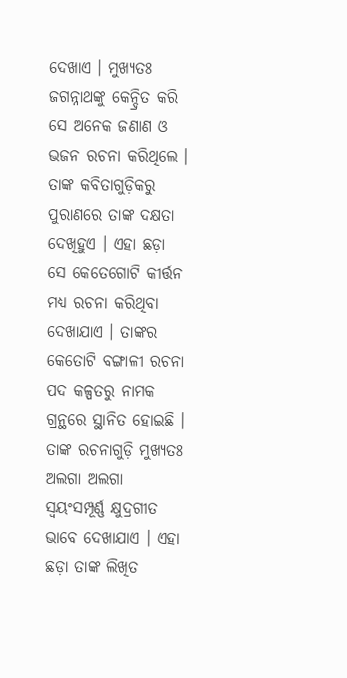ଦେଖାଏ । ମୁଖ୍ୟତଃ ଜଗନ୍ନାଥଙ୍କୁ କେନ୍ଦ୍ରିତ କରି ସେ ଅନେକ ଜଣାଣ ଓ ଭଜନ ରଚନା କରିଥିଲେ । ତାଙ୍କ କବିତାଗୁଡ଼ିକରୁ ପୁରାଣରେ ତାଙ୍କ ଦକ୍ଷତା ଦେଖିହୁଏ । ଏହା ଛଡ଼ା ସେ କେତେଗୋଟି କୀର୍ତ୍ତନ ମଧ୍ୟ ରଚନା କରିଥିବା ଦେଖାଯାଏ । ତାଙ୍କର କେତୋଟି ବଙ୍ଗାଳୀ ରଚନା ପଦ କଳ୍ପତରୁ ନାମକ ଗ୍ରନ୍ଥରେ ସ୍ଥାନିତ ହୋଇଛି । ତାଙ୍କ ରଚନାଗୁଡ଼ି ମୁଖ୍ୟତଃ ଅଲଗା ଅଲଗା ସ୍ୱୟଂସମ୍ପୂର୍ଣ୍ଣ କ୍ଷୁଦ୍ରଗୀତ ଭାବେ ଦେଖାଯାଏ । ଏହା ଛଡ଼ା ତାଙ୍କ ଲିଖିତ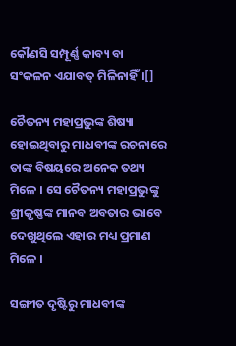କୌଣସି ସମ୍ପୂର୍ଣ୍ଣ କାବ୍ୟ ବା ସଂକଳନ ଏଯାବତ୍ ମିଳିନାହିଁ ।[]

ଚୈତନ୍ୟ ମହାପ୍ରଭୁଙ୍କ ଶିଷ୍ୟା ହୋଇଥିବାରୁ ମାଧବୀଙ୍କ ରଚନାରେ ତାଙ୍କ ବିଷୟରେ ଅନେକ ତଥ୍ୟ ମିଳେ । ସେ ଚୈତନ୍ୟ ମହାପ୍ରଭୁଙ୍କୁ ଶ୍ରୀକୃଷ୍ଣଙ୍କ ମାନବ ଅବତାର ଭାବେ ଦେଖୁଥିଲେ ଏହାର ମଧ୍ୟ ପ୍ରମାଣ ମିଳେ ।

ସଙ୍ଗୀତ ଦୃଷ୍ଟିରୁ ମାଧବୀଙ୍କ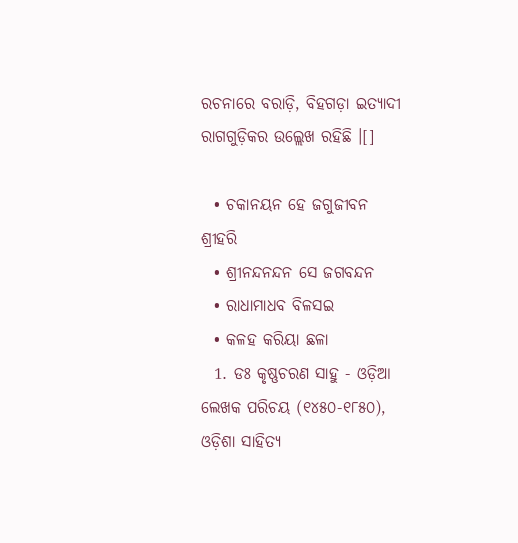ରଚନାରେ ବରାଡ଼ି, ବିହଗଡ଼ା ଇତ୍ଯାଦୀ ରାଗଗୁଡ଼ିକର ଉଲ୍ଲେଖ ରହିଛି ।[]

  • ଚକାନୟନ ହେ ଜଗୁଜୀବନ ଶ୍ରୀହରି
  • ଶ୍ରୀନନ୍ଦନନ୍ଦନ ସେ ଜଗବନ୍ଦନ
  • ରାଧାମାଧବ ବିଳସଇ
  • କଳହ କରିୟା ଛଳା
  1. ଡଃ କୃଷ୍ଣଚରଣ ସାହୁ - ଓଡ଼ିଆ ଲେଖକ ପରିଚୟ (୧୪୫୦-୧୮୫୦), ଓଡ଼ିଶା ସାହିତ୍ଯ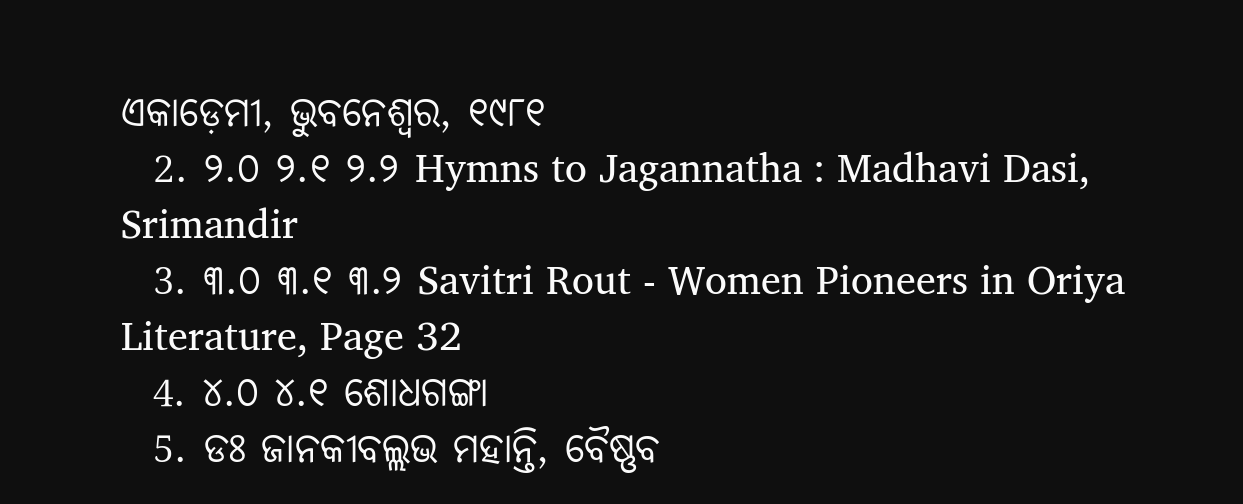ଏକାଡ଼େମୀ, ଭୁବନେଶ୍ୱର, ୧୯୮୧
  2. ୨.୦ ୨.୧ ୨.୨ Hymns to Jagannatha : Madhavi Dasi, Srimandir
  3. ୩.୦ ୩.୧ ୩.୨ Savitri Rout - Women Pioneers in Oriya Literature, Page 32
  4. ୪.୦ ୪.୧ ଶୋଧଗଙ୍ଗା
  5. ଡଃ ଜାନକୀବଲ୍ଲଭ ମହାନ୍ତି, ବୈଷ୍ଣବ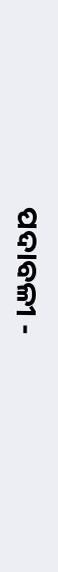ପଦାବଳୀ -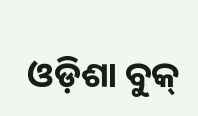ଓଡ଼ିଶା ବୁକ୍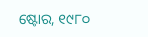ଷ୍ଟୋର, ୧୯୮୦